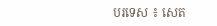បរទេស ៖ សេត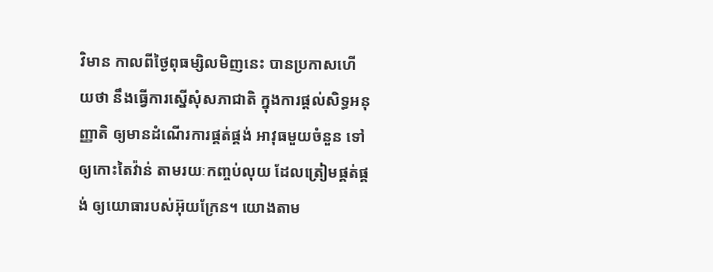វិមាន កាលពីថ្ងៃពុធម្សិលមិញនេះ បានប្រកាសហើយថា នឹងធ្វើការស្នើសុំសភាជាតិ ក្នុងការផ្តល់សិទ្ធអនុញ្ញាតិ ឲ្យមានដំណើរការផ្គត់ផ្គង់ អាវុធមួយចំនួន ទៅឲ្យកោះតៃវ៉ាន់ តាមរយៈកញ្ចប់លុយ ដែលត្រៀមផ្គត់ផ្គង់ ឲ្យយោធារបស់អ៊ុយក្រែន។ យោងតាម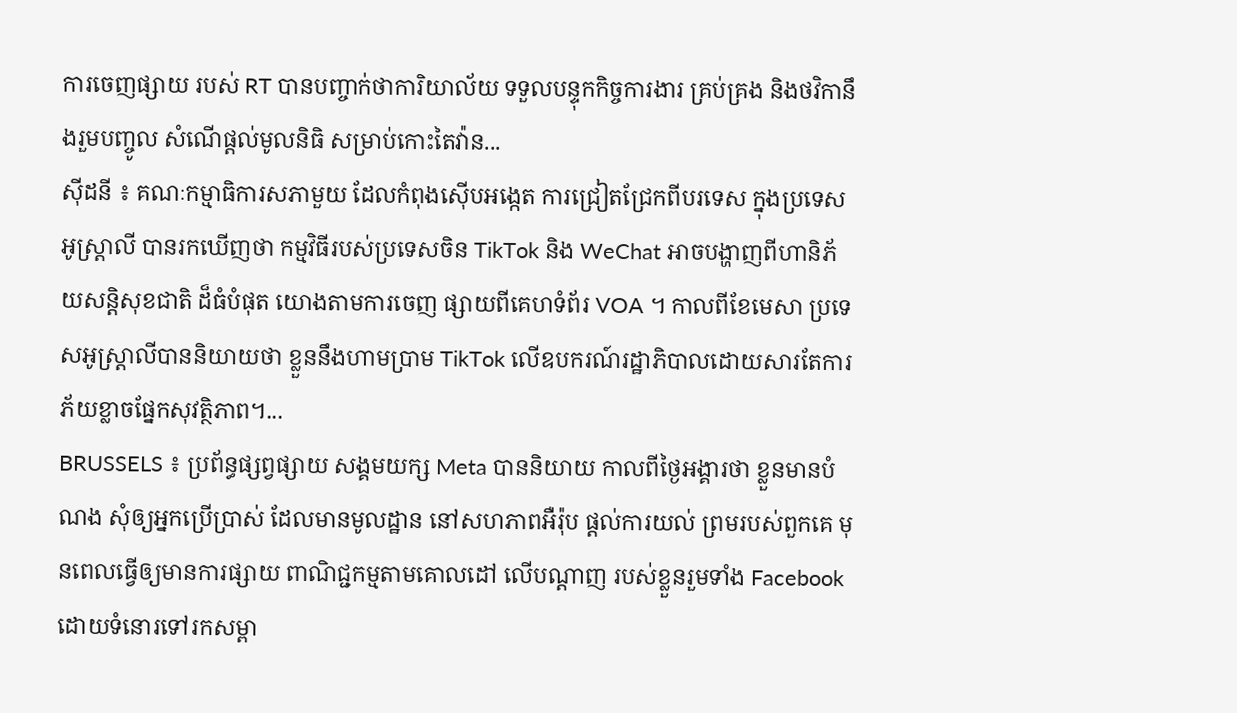ការចេញផ្សាយ របស់ RT បានបញ្ចាក់ថាការិយាល័យ ទទួលបន្ទុកកិច្ចការងារ គ្រប់គ្រង និងថវិកានឹងរួមបញ្ចូល សំណើផ្តល់មូលនិធិ សម្រាប់កោះតៃវ៉ាន...
ស៊ីដនី ៖ គណៈកម្មាធិការសភាមួយ ដែលកំពុងស៊ើបអង្កេត ការជ្រៀតជ្រែកពីបរទេស ក្នុងប្រទេសអូស្ត្រាលី បានរកឃើញថា កម្មវិធីរបស់ប្រទេសចិន TikTok និង WeChat អាចបង្ហាញពីហានិភ័យសន្តិសុខជាតិ ដ៏ធំបំផុត យោងតាមការចេញ ផ្សាយពីគេហទំព័រ VOA ។ កាលពីខែមេសា ប្រទេសអូស្ត្រាលីបាននិយាយថា ខ្លួននឹងហាមប្រាម TikTok លើឧបករណ៍រដ្ឋាភិបាលដោយសារតែការភ័យខ្លាចផ្នែកសុវត្ថិភាព។...
BRUSSELS ៖ ប្រព័ន្ធផ្សព្វផ្សាយ សង្គមយក្ស Meta បាននិយាយ កាលពីថ្ងៃអង្គារថា ខ្លួនមានបំណង សុំឲ្យអ្នកប្រើប្រាស់ ដែលមានមូលដ្ឋាន នៅសហភាពអឺរ៉ុប ផ្តល់ការយល់ ព្រមរបស់ពួកគេ មុនពេលធ្វើឲ្យមានការផ្សាយ ពាណិជ្ជកម្មតាមគោលដៅ លើបណ្តាញ របស់ខ្លួនរួមទាំង Facebook ដោយទំនោរទៅរកសម្ពា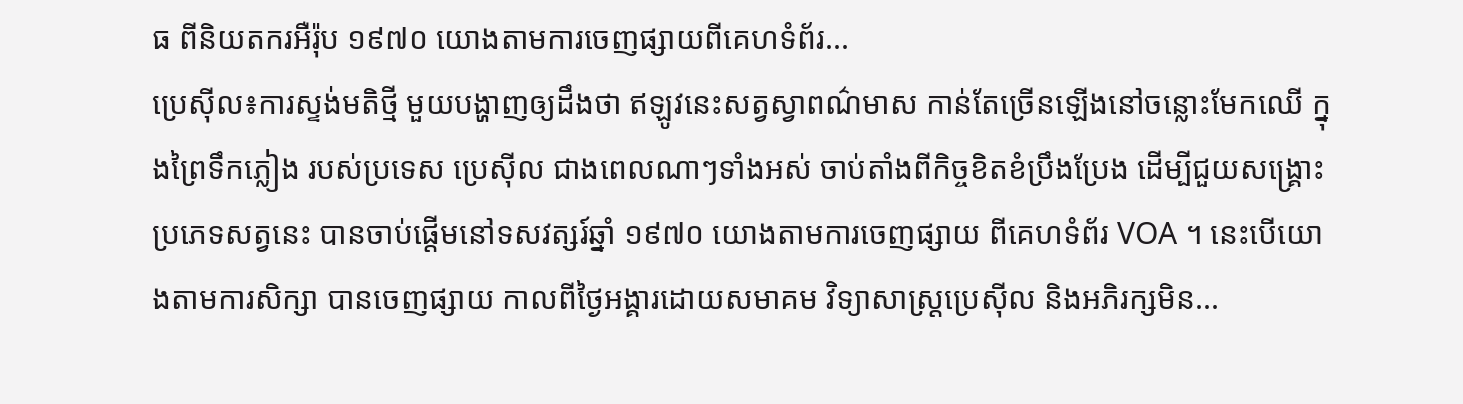ធ ពីនិយតករអឺរ៉ុប ១៩៧០ យោងតាមការចេញផ្សាយពីគេហទំព័រ...
ប្រេស៊ីល៖ការស្ទង់មតិថ្មី មួយបង្ហាញឲ្យដឹងថា ឥឡូវនេះសត្វស្វាពណ៌មាស កាន់តែច្រើនឡើងនៅចន្លោះមែកឈើ ក្នុងព្រៃទឹកភ្លៀង របស់ប្រទេស ប្រេស៊ីល ជាងពេលណាៗទាំងអស់ ចាប់តាំងពីកិច្ចខិតខំប្រឹងប្រែង ដើម្បីជួយសង្គ្រោះ ប្រភេទសត្វនេះ បានចាប់ផ្តើមនៅទសវត្សរ៍ឆ្នាំ ១៩៧០ យោងតាមការចេញផ្សាយ ពីគេហទំព័រ VOA ។ នេះបើយោងតាមការសិក្សា បានចេញផ្សាយ កាលពីថ្ងៃអង្គារដោយសមាគម វិទ្យាសាស្ត្រប្រេស៊ីល និងអភិរក្សមិន...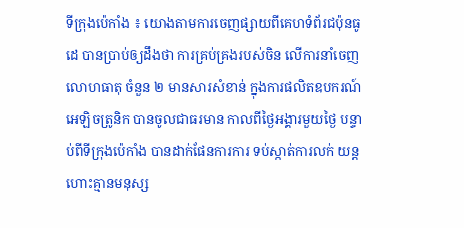ទីក្រុងប៉េកាំង ៖ យោងតាមការចេញផ្សាយពីគេហទំព័រជប៉ុនធូដេ បានប្រាប់ឲ្យដឹងថា ការគ្រប់គ្រងរបស់ចិន លើការនាំចេញលោហធាតុ ចំនួន ២ មានសារសំខាន់ ក្នុងការផលិតឧបករណ៍ អេឡិចត្រូនិក បានចូលជាធរមាន កាលពីថ្ងៃអង្គារមួយថ្ងៃ បន្ទាប់ពីទីក្រុងប៉េកាំង បានដាក់ផែនការការ ទប់ស្កាត់ការលក់ យន្តហោះគ្មានមនុស្ស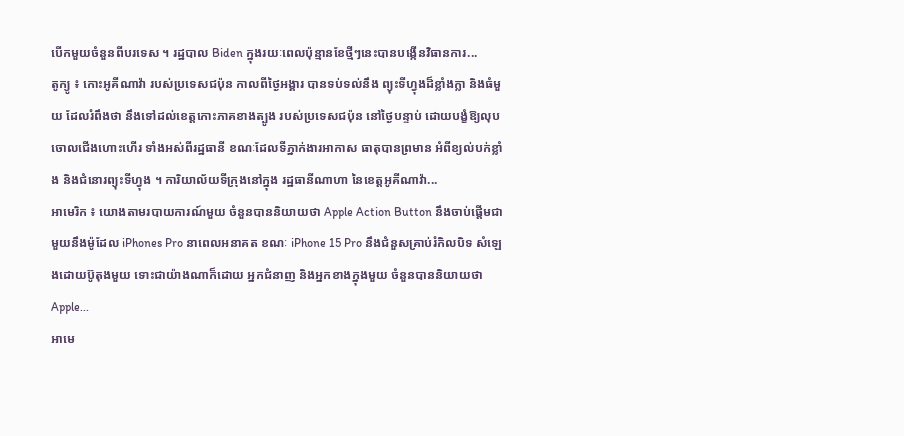បើកមួយចំនួនពីបរទេស ។ រដ្ឋបាល Biden ក្នុងរយៈពេលប៉ុន្មានខែថ្មីៗនេះបានបង្កើនវិធានការ...
តូក្យូ ៖ កោះអូគីណាវ៉ា របស់ប្រទេសជប៉ុន កាលពីថ្ងៃអង្គារ បានទប់ទល់នឹង ព្យុះទីហ្វុងដ៏ខ្លាំងក្លា និងធំមួយ ដែលរំពឹងថា នឹងទៅដល់ខេត្តកោះភាគខាងត្បូង របស់ប្រទេសជប៉ុន នៅថ្ងៃបន្ទាប់ ដោយបង្ខំឱ្យលុបចោលជើងហោះហើរ ទាំងអស់ពីរដ្ឋធានី ខណៈដែលទីភ្នាក់ងារអាកាស ធាតុបានព្រមាន អំពីខ្យល់បក់ខ្លាំង និងជំនោរព្យុះទីហ្វុង ។ ការិយាល័យទីក្រុងនៅក្នុង រដ្ឋធានីណាហា នៃខេត្តអូគីណាវ៉ា...
អាមេរិក ៖ យោងតាមរបាយការណ៍មួយ ចំនួនបាននិយាយថា Apple Action Button នឹងចាប់ផ្តើមជាមួយនឹងម៉ូដែល iPhones Pro នាពេលអនាគត ខណៈ iPhone 15 Pro នឹងជំនួសគ្រាប់រំកិលបិទ សំឡេងដោយប៊ូតុងមួយ ទោះជាយ៉ាងណាក៏ដោយ អ្នកជំនាញ និងអ្នកខាងក្នុងមួយ ចំនួនបាននិយាយថា Apple...
អាមេ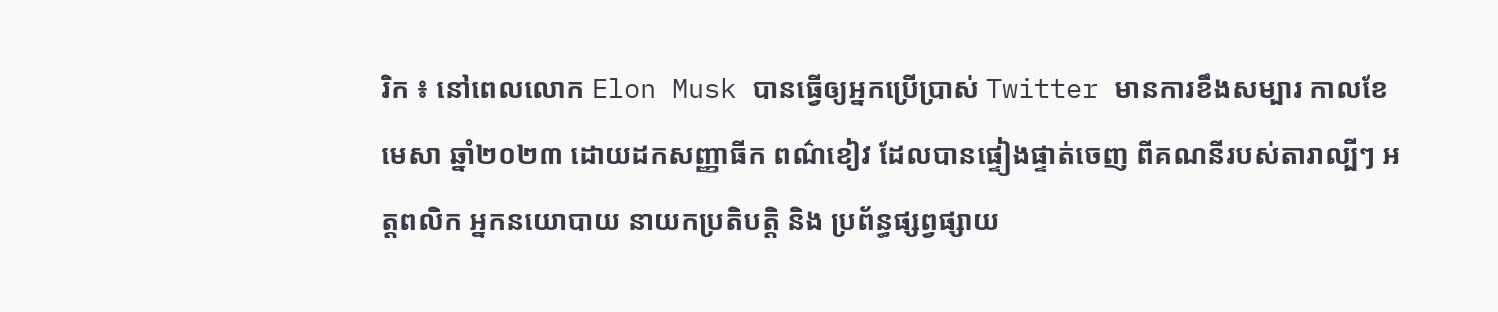រិក ៖ នៅពេលលោក Elon Musk បានធ្វើឲ្យអ្នកប្រើប្រាស់ Twitter មានការខឹងសម្បារ កាលខែមេសា ឆ្នាំ២០២៣ ដោយដកសញ្ញាធីក ពណ៌ខៀវ ដែលបានផ្ទៀងផ្ទាត់ចេញ ពីគណនីរបស់តារាល្បីៗ អត្តពលិក អ្នកនយោបាយ នាយកប្រតិបត្តិ និង ប្រព័ន្ធផ្សព្វផ្សាយ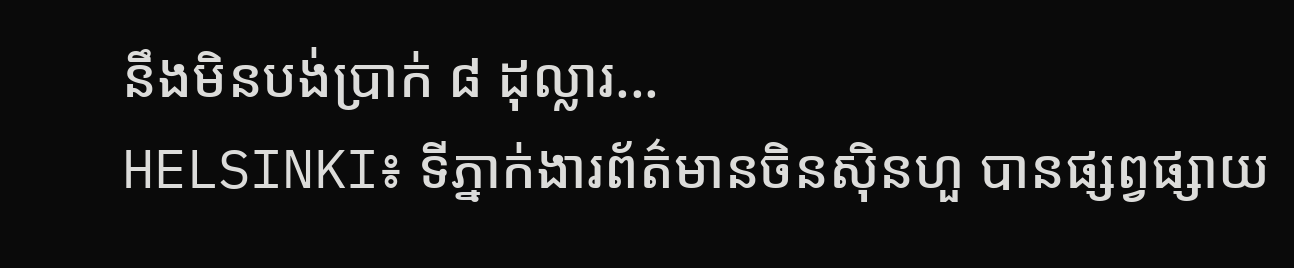នឹងមិនបង់ប្រាក់ ៨ ដុល្លារ...
HELSINKI៖ ទីភ្នាក់ងារព័ត៌មានចិនស៊ិនហួ បានផ្សព្វផ្សាយ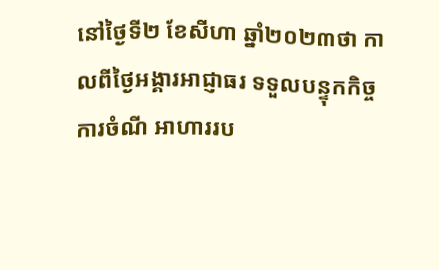នៅថ្ងៃទី២ ខែសីហា ឆ្នាំ២០២៣ថា កាលពីថ្ងៃអង្គារអាជ្ញាធរ ទទួលបន្ទុកកិច្ចការចំណី អាហាររប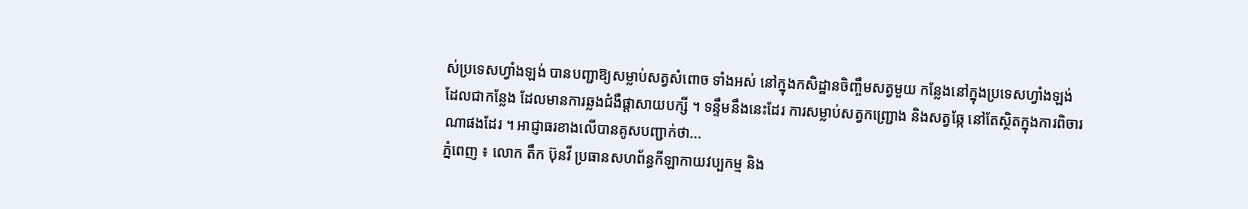ស់ប្រទេសហ្វាំងឡង់ បានបញ្ជាឱ្យសម្លាប់សត្វសំពោច ទាំងអស់ នៅក្នុងកសិដ្ឋានចិញ្ចឹមសត្វមួយ កន្លែងនៅក្នុងប្រទេសហ្វាំងឡង់ ដែលជាកន្លែង ដែលមានការឆ្លងជំងឺផ្តាសាយបក្សី ។ ទន្ទឹមនឹងនេះដែរ ការសម្លាប់សត្វកញ្ជ្រោង និងសត្វឆ្កែ នៅតែស្ថិតក្នុងការពិចារណាផងដែរ ។ អាជ្ញាធរខាងលើបានគូសបញ្ជាក់ថា...
ភ្នំពេញ ៖ លោក តឹក ប៊ុនវី ប្រធានសហព័ន្ធកីឡាកាយវប្បកម្ម និង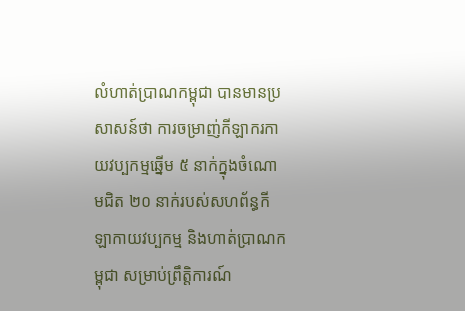លំហាត់ប្រាណកម្ពុជា បានមានប្រសាសន៍ថា ការចម្រាញ់កីឡាករកាយវប្បកម្មឆ្នើម ៥ នាក់ក្នុងចំណោមជិត ២០ នាក់របស់សហព័ន្ធកីឡាកាយវប្បកម្ម និងហាត់ប្រាណកម្ពុជា សម្រាប់ព្រឹត្តិការណ៍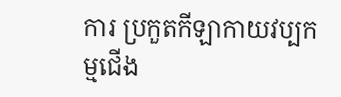ការ ប្រកួតកីឡាកាយវប្បកម្មជើង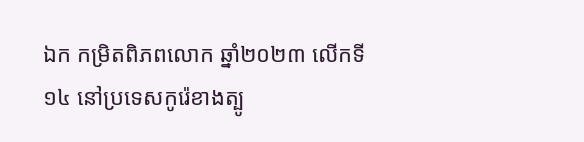ឯក កមិ្រតពិភពលោក ឆ្នាំ២០២៣ លើកទី១៤ នៅប្រទេសកូរ៉េខាងត្បូ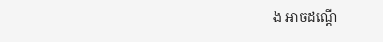ង អាចដណ្តើ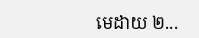មេដាយ ២...